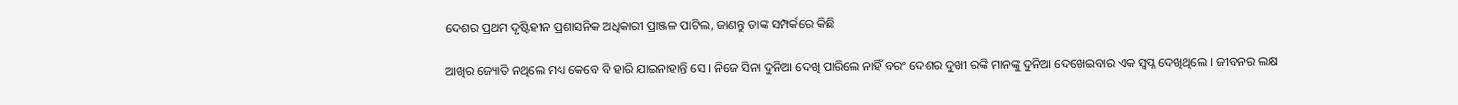ଦେଶର ପ୍ରଥମ ଦୃଷ୍ଟିହୀନ ପ୍ରଶାସନିକ ଅଧିକାରୀ ପ୍ରାଞ୍ଜଳ ପାଟିଲ, ଜାଣନ୍ତୁ ତାଙ୍କ ସମ୍ପର୍କରେ କିଛି

ଆଖିର ଜ୍ୟୋତି ନଥିଲେ ମଧ୍ୟ କେବେ ବି ହାରି ଯାଇନାହାନ୍ତି ସେ । ନିଜେ ସିନା ଦୁନିଆ ଦେଖି ପାରିଲେ ନାହିଁ ବରଂ ଦେଶର ଦୁଖୀ ରଙ୍କି ମାନଙ୍କୁ ଦୁନିଆ ଦେଖେଇବାର ଏକ ସ୍ବପ୍ନ ଦେଖିଥିଲେ । ଜୀବନର ଲକ୍ଷ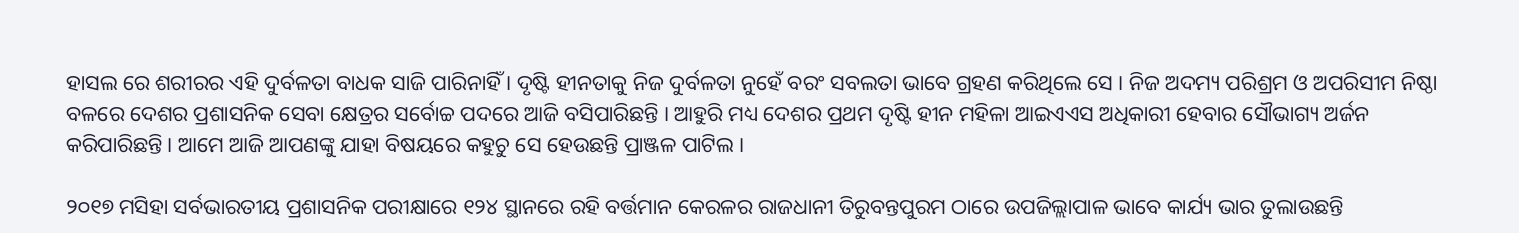ହାସଲ ରେ ଶରୀରର ଏହି ଦୁର୍ବଳତା ବାଧକ ସାଜି ପାରିନାହିଁ । ଦୃଷ୍ଟି ହୀନତାକୁ ନିଜ ଦୁର୍ବଳତା ନୁହେଁ ବରଂ ସବଲତା ଭାବେ ଗ୍ରହଣ କରିଥିଲେ ସେ । ନିଜ ଅଦମ୍ୟ ପରିଶ୍ରମ ଓ ଅପରିସୀମ ନିଷ୍ଠା ବଳରେ ଦେଶର ପ୍ରଶାସନିକ ସେବା କ୍ଷେତ୍ରର ସର୍ବୋଚ୍ଚ ପଦରେ ଆଜି ବସିପାରିଛନ୍ତି । ଆହୁରି ମଧ୍ୟ ଦେଶର ପ୍ରଥମ ଦୃଷ୍ଟି ହୀନ ମହିଳା ଆଇଏଏସ ଅଧିକାରୀ ହେବାର ସୌଭାଗ୍ୟ ଅର୍ଜନ କରିପାରିଛନ୍ତି । ଆମେ ଆଜି ଆପଣଙ୍କୁ ଯାହା ବିଷୟରେ କହୁଚୁ ସେ ହେଉଛନ୍ତି ପ୍ରାଞ୍ଜଳ ପାଟିଲ ।

୨୦୧୭ ମସିହା ସର୍ବଭାରତୀୟ ପ୍ରଶାସନିକ ପରୀକ୍ଷାରେ ୧୨୪ ସ୍ଥାନରେ ରହି ବର୍ତ୍ତମାନ କେରଳର ରାଜଧାନୀ ତିରୁବନ୍ତପୁରମ ଠାରେ ଉପଜିଲ୍ଲାପାଳ ଭାବେ କାର୍ଯ୍ୟ ଭାର ତୁଲାଉଛନ୍ତି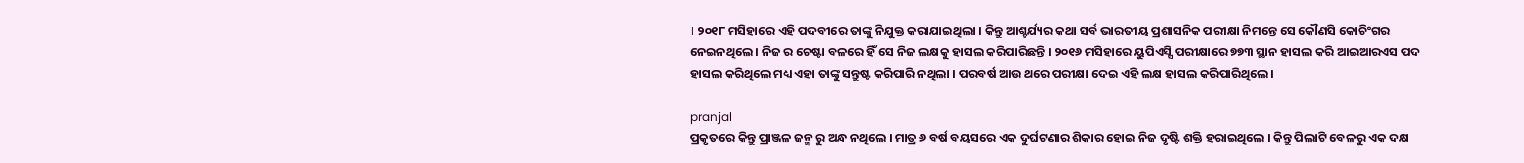। ୨୦୧୮ ମସିହାରେ ଏହି ପଦବୀରେ ତାଙ୍କୁ ନିଯୁକ୍ତ କରାଯାଇଥିଲା । କିନ୍ତୁ ଆଶ୍ଚର୍ଯ୍ୟର କଥା ସର୍ବ ଭାରତୀୟ ପ୍ରଶାସନିକ ପରୀକ୍ଷା ନିମନ୍ତେ ସେ କୌଣସି କୋଚିଂଗର ନେଇନଥିଲେ । ନିଜ ର ଚେଷ୍ଟା ବଳରେ ହିଁ ସେ ନିଜ ଲକ୍ଷକୁ ହାସଲ କରିପାରିଛନ୍ତି । ୨୦୧୬ ମସିହାରେ ୟୁପିଏସ୍ସି ପରୀକ୍ଷାରେ ୭୭୩ ସ୍ଥାନ ହାସଲ କରି ଆଇଆରଏସ ପଦ ହାସଲ କରିଥିଲେ ମଧ୍ୟ ଏହା ତାଙ୍କୁ ସନ୍ତୁଷ୍ଟ କରିପାରି ନଥିଲା । ପରବର୍ଷ ଆଉ ଥରେ ପରୀକ୍ଷା ଦେଇ ଏହି ଲକ୍ଷ ହାସଲ କରିପାରିଥିଲେ ।

pranjal
ପ୍ରକୃତରେ କିନ୍ତୁ ପ୍ରାଞ୍ଜଳ ଜନ୍ମ ରୁ ଅନ୍ଧ ନଥିଲେ । ମାତ୍ର ୬ ବର୍ଷ ବୟସରେ ଏକ ଦୁର୍ଘଟଣାର ଶିକାର ହୋଇ ନିଜ ଦୃଷ୍ଟି ଶକ୍ତି ହରାଇଥିଲେ । କିନ୍ତୁ ପିଲାଟି ବେଳରୁ ଏକ ଦକ୍ଷ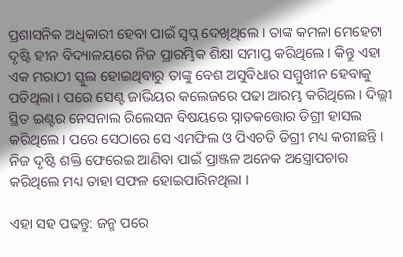ପ୍ରଶାସନିକ ଅଧିକାରୀ ହେବା ପାଇଁ ସ୍ବପ୍ନ ଦେଖିଥିଲେ । ତାଙ୍କ କମଳା ମେହେଟା ଦୃଷ୍ଟି ହୀନ ବିଦ୍ୟାଳୟରେ ନିଜ ପ୍ରାରମ୍ଭିକ ଶିକ୍ଷା ସମାପ୍ତ କରିଥିଲେ । କିନ୍ତୁ ଏହା ଏକ ମରାଠୀ ସ୍କୁଲ ହୋଇଥିବାରୁ ତାଙ୍କୁ ବେଶ ଅସୁବିଧାର ସମ୍ମୁଖୀନ ହେବାକୁ ପଡିଥିଲା । ପରେ ସେଣ୍ଟ ଜାଭିୟର କଲେଜରେ ପଢା ଆରମ୍ଭ କରିଥିଲେ । ଦିଲ୍ଲୀ ସ୍ଥିତ ଇଣ୍ଟର ନେସନାଲ ରିଲେସନ ବିଷୟରେ ସ୍ନାତକତ୍ତୋର ଡିଗ୍ରୀ ହାସଲ କରିଥିଲେ । ପରେ ସେଠାରେ ସେ ଏମଫିଲ ଓ ପିଏଚଡି ଡିଗ୍ରୀ ମଧ୍ୟ କରୀଛନ୍ତି । ନିଜ ଦୃଷ୍ଟି ଶକ୍ତି ଫେରେଇ ଆଣିବା ପାଇଁ ପ୍ରାଞ୍ଜଳ ଅନେକ ଅସ୍ତ୍ରୋପଚାର କରିଥିଲେ ମଧ୍ୟ ତାହା ସଫଳ ହୋଇପାରିନଥିଲା ।

ଏହା ସହ ପଢନ୍ତୁ: ଜନ୍ମ ପରେ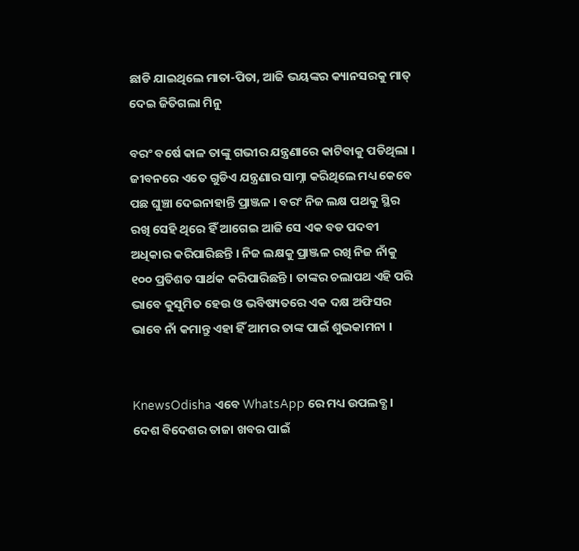ଛାଡି ଯାଇଥିଲେ ମାତା-ପିତା, ଆଜି ଭୟଙ୍କର କ୍ୟାନସରକୁ ମାତ୍‌ ଦେଇ ଜିତିଗଲା ମିନୁ

ବରଂ ବର୍ଷେ କାଳ ତାଙ୍କୁ ଗଭୀର ଯନ୍ତ୍ରଣାରେ କାଟିବାକୁ ପଡିଥିଲା । ଜୀବନରେ ଏତେ ଗୁଡିଏ ଯନ୍ତ୍ରଣାର ସାମ୍ନା କରିଥିଲେ ମଧ୍ୟ କେବେ ପଛ ଘୁଞ୍ଚା ଦେଇନାହାନ୍ତି ପ୍ରାଞ୍ଜଳ । ବରଂ ନିଜ ଲକ୍ଷ ପଥକୁ ସ୍ଥିର ରଖି ସେହି ଥିରେ ହିଁ ଆଗେଇ ଆଜି ସେ ଏକ ବଡ ପଦବୀ ଅଧିକାର କରିପାରିଛନ୍ତି । ନିଜ ଲକ୍ଷକୁ ପ୍ରାଞ୍ଜଳ ରଖି ନିଜ ନାଁକୁ ୧୦୦ ପ୍ରତିଶତ ସାର୍ଥକ କରିପାରିଛନ୍ତି । ତାଙ୍କର ଚଲାପଥ ଏହି ପରି ଭାବେ କୁସୁମିତ ହେଉ ଓ ଭବିଷ୍ୟତରେ ଏକ ଦକ୍ଷ ଅଫିସର ଭାବେ ନାଁ କମାନ୍ତୁ ଏହା ହିଁ ଆମର ତାଙ୍କ ପାଇଁ ଶୁଭକାମନା ।


KnewsOdisha ଏବେ WhatsApp ରେ ମଧ୍ୟ ଉପଲବ୍ଧ । ଦେଶ ବିଦେଶର ତାଜା ଖବର ପାଇଁ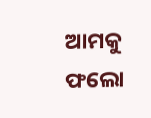ଆମକୁ ଫଲୋ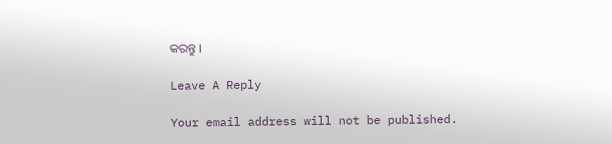କରନ୍ତୁ ।

Leave A Reply

Your email address will not be published.